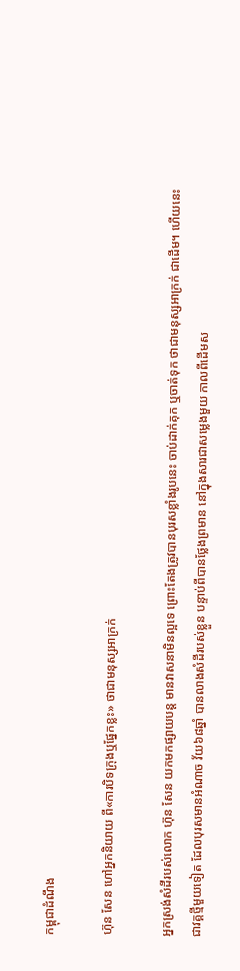កម្ពុជាដំណឹង

ហ៊ុន សែន ហៅអ្នកនិយាយ ពី«ការបិទក្រុងឬផ្នែកខ្លះ» ថាជាមនុស្សអាក្រក់

អ្នកស្រង់សំដីរបស់លោក ហ៊ុន សែន យកមកផ្សាយបន្ត មានវាសនាមិនល្អទេ ព្រោះតែងត្រូវបានបុរសខ្លាំងរូបនេះ ចាប់ដាក់គុក ឬចាត់ទុក ថាជាមនុស្សអាក្រក់ ជាដើម។ ហើយនេះ ជាវគ្គថ្មីមួយទៀត ដែលបុរសមានអំណាច វ័យ៦៨ឆ្នាំ បានលាងសំដីរបស់ខ្លួន បន្ទាប់ពីបានថ្លែងព្រមាន នៅក្នុងសារជាសម្លេងមួយ កាលពីដើមស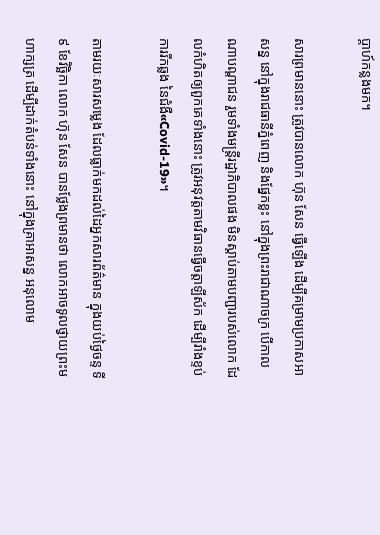ប្ដាហ៍កន្លងមក។

សារព្រមាននោះ ត្រូវបានលោក ហ៊ុន សែន ធ្វើឡើង ដើម្បីគម្រាមប្រកាសអាសន្ន នៅក្នុងរាជធានីភ្នំពេញ និងផ្នែកខ្លះ នៅក្នុងព្រះរាជាណាចក្រ បើកាលណាបណ្ដាជន រួមទាំងមន្ត្រីរដ្ឋាភិបាលផង មិនស្ដាប់តាមបញ្ជារបស់លោក ដែលកំហិតឲ្យពួកគេទាំងនោះ ត្រូវអនុវត្តតាមវិធានធ្វើចត្តាឡីស័ក ដើម្បីរាំងខ្ទប់ការរីកឆ្លង នៃជំងឺ«Covid-19»។

តាមរយៈសារសម្លេង ដែលធ្លាក់មកដល់ដៃអ្នកសារព័ត៌មាន ក្នុងយប់ថ្ងៃចន្ទ ទី៩ ខែវិច្ឆិកា លោក ហ៊ុន សែន បានថ្លែងព្រមានថា លោកអាចទូលថ្វាយព្រះមហាក្សត្រ ដើម្បីដាក់តំបន់ទាំងនោះ នៅក្នុងគ្រាអាសន្ន អនុលោម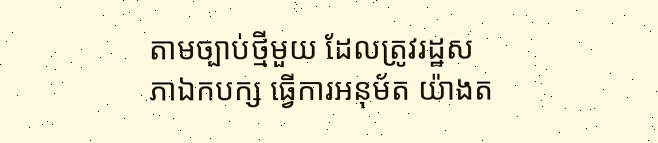តាមច្បាប់ថ្មីមួយ ដែលត្រូវរដ្ឋសភាឯកបក្ស ធ្វើការអនុម័ត យ៉ាងត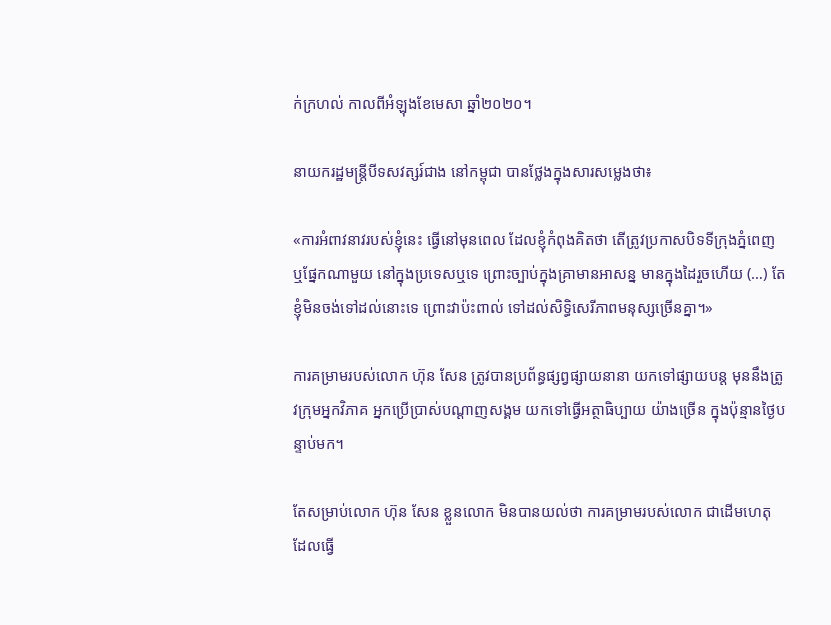ក់ក្រហល់ កាលពីអំឡុងខែមេសា ឆ្នាំ២០២០។

នាយករដ្ឋមន្ត្រីបីទសវត្សរ៍ជាង នៅកម្ពុជា បានថ្លែងក្នុងសារសម្លេងថា៖

«ការអំពាវនាវរបស់ខ្ញុំនេះ ធ្វើនៅមុនពេល ដែលខ្ញុំកំពុងគិតថា តើត្រូវប្រកាសបិទទីក្រុងភ្នំពេញ ឬផ្នែកណាមួយ នៅក្នុងប្រទេសឬទេ ព្រោះច្បាប់ក្នុងគ្រាមានអាសន្ន មានក្នុងដៃរួចហើយ (…) តែខ្ញុំមិនចង់ទៅដល់នោះទេ ព្រោះវាប៉ះពាល់ ទៅដល់សិទ្ធិសេរីភាពមនុស្សច្រើនគ្នា។»

ការគម្រាមរបស់លោក ហ៊ុន សែន ត្រូវបានប្រព័ន្ធផ្សព្វផ្សាយនានា យកទៅផ្សាយបន្ត មុននឹងត្រូវក្រុមអ្នកវិភាគ អ្នកប្រើប្រាស់បណ្ដាញសង្គម យកទៅធ្វើអត្ថាធិប្បាយ យ៉ាងច្រើន ក្នុងប៉ុន្មានថ្ងៃបន្ទាប់មក។

តែសម្រាប់លោក ហ៊ុន សែន ខ្លួនលោក មិនបានយល់ថា ការគម្រាមរបស់លោក ជាដើមហេតុ ដែលធ្វើ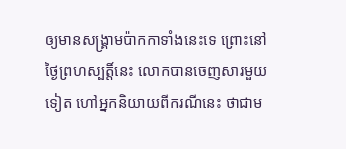ឲ្យមានសង្គ្រាមប៉ាកកាទាំងនេះទេ ព្រោះនៅថ្ងៃព្រហស្បត្តិ៍នេះ លោកបានចេញសារមួយទៀត ហៅអ្នកនិយាយពីករណីនេះ ថាជាម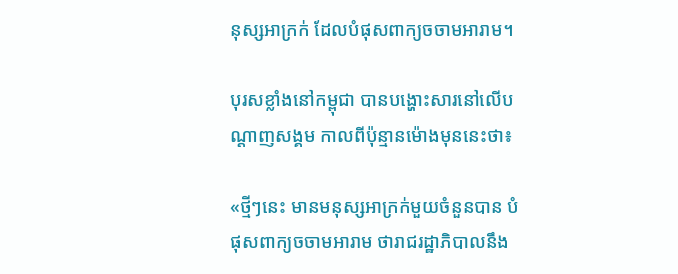នុស្សអាក្រក់ ដែលបំផុសពាក្យចចាមអារាម។

បុរសខ្លាំងនៅកម្ពុជា បានបង្ហោះសារនៅលើបណ្ដាញសង្គម កាលពីប៉ុន្មានម៉ោងមុននេះថា៖

«ថ្មីៗនេះ មានមនុស្សអាក្រក់មួយចំនួនបាន បំផុសពាក្យចចាមអារាម ថារាជរដ្ឋាភិបាលនឹង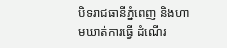បិទរាជធានីភ្នំពេញ និងហាមឃាត់ការធ្វើ ដំណើរ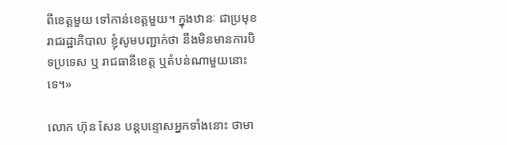ពីខេត្តមួយ ទៅកាន់ខេត្តមួយ។ ក្នុងឋានៈ ជាប្រមុខរាជរដ្ឋាភិបាល ខ្ញុំសូមបញ្ជាក់ថា នឹងមិនមានការបិទប្រទេស ឬ រាជធានីខេត្ត ឬតំបន់ណាមួយនោះទេ។»

លោក ហ៊ុន សែន បន្តបន្ទោសអ្នកទាំងនោះ ថាមា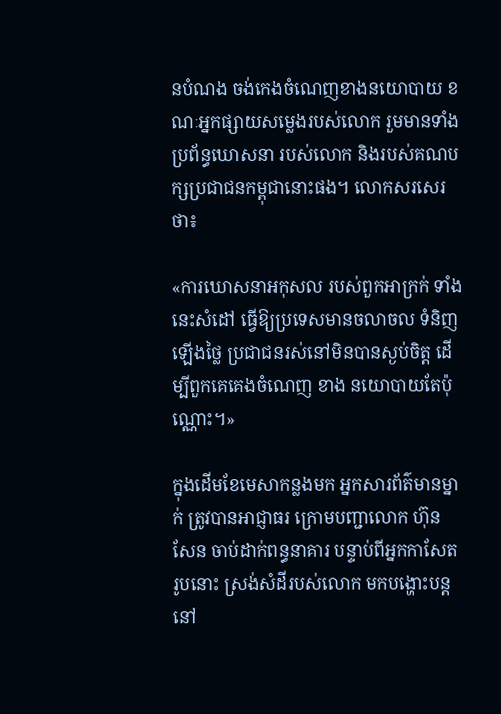នបំណង ចង់កេងចំណេញខាងនយោបាយ ខណៈអ្នកផ្សាយសម្លេងរបស់លោក រួមមានទាំងប្រព័ន្ធឃោសនា របស់លោក និងរបស់គណបក្សប្រជាជនកម្ពុជានោះផង។ លោកសរសេរថា៖

«ការឃោសនាអកុសល របស់ពួកអាក្រក់ ទាំងនេះសំដៅ ធ្វើឱ្យប្រទេសមានចលាចល ទំនិញឡើងថ្លៃ ប្រជាជនរស់នៅមិនបានស្ងប់ចិត្ត ដើម្បីពួកគេគេងចំណេញ ខាង នយោបាយតែប៉ុណ្ណោះ។»

ក្នុងដើមខែមេសាកន្លងមក អ្នកសារព័ត៌មានម្នាក់ ត្រូវបានអាជ្ញាធរ ក្រោមបញ្ជាលោក ហ៊ុន សែន ចាប់ដាក់ពន្ធនាគារ បន្ទាប់ពីអ្នកកាសែតរូបនោះ ស្រង់សំដីរបស់លោក មកបង្ហោះបន្ត នៅ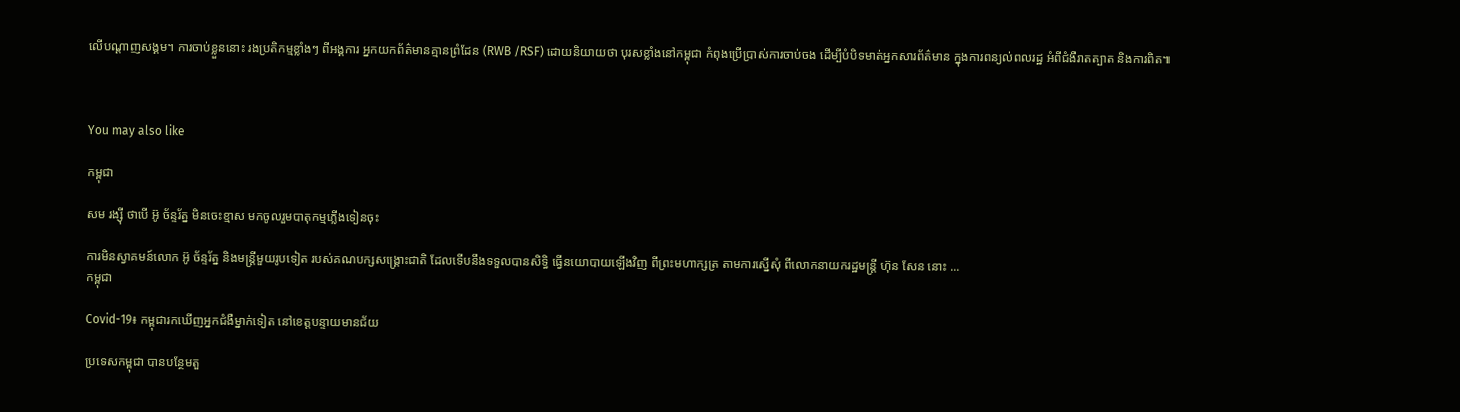លើបណ្ដាញសង្គម។ ការចាប់ខ្លួននោះ រងប្រតិកម្មខ្លាំងៗ ពីអង្គការ អ្នកយកព័ត៌មានគ្មានព្រំដែន (RWB /RSF) ដោយនិយាយថា បុរសខ្លាំងនៅកម្ពុជា កំពុងប្រើប្រាស់ការចាប់ចង ដើម្បីបំបិទមាត់អ្នកសារព័ត៌មាន ក្នុងការពន្យល់ពលរដ្ឋ អំពីជំងឺរាតត្បាត និងការពិត៕



You may also like

កម្ពុជា

សម រង្ស៊ី ថាបើ អ៊ូ ច័ន្ទរ័ត្ន មិនចេះខ្មាស មកចូលរួមបាតុកម្មភ្លើងទៀនចុះ

ការមិនស្វាគមន៍លោក អ៊ូ ច័ន្ទរ័ត្ន និងមន្ត្រីមួយរូបទៀត របស់គណបក្សសង្គ្រោះជាតិ ដែលទើបនឹងទទួលបានសិទ្ធិ ធ្វើនយោបាយឡើងវិញ ពីព្រះមហាក្សត្រ តាមការស្នើសុំ ពីលោកនាយករដ្ឋមន្ត្រី ហ៊ុន សែន នោះ ...
កម្ពុជា

Covid-19៖ កម្ពុជារកឃើញអ្នកជំងឺម្នាក់ទៀត នៅខេត្តបន្ទាយមានជ័យ

ប្រទេសកម្ពុជា បានបន្ថែមតួ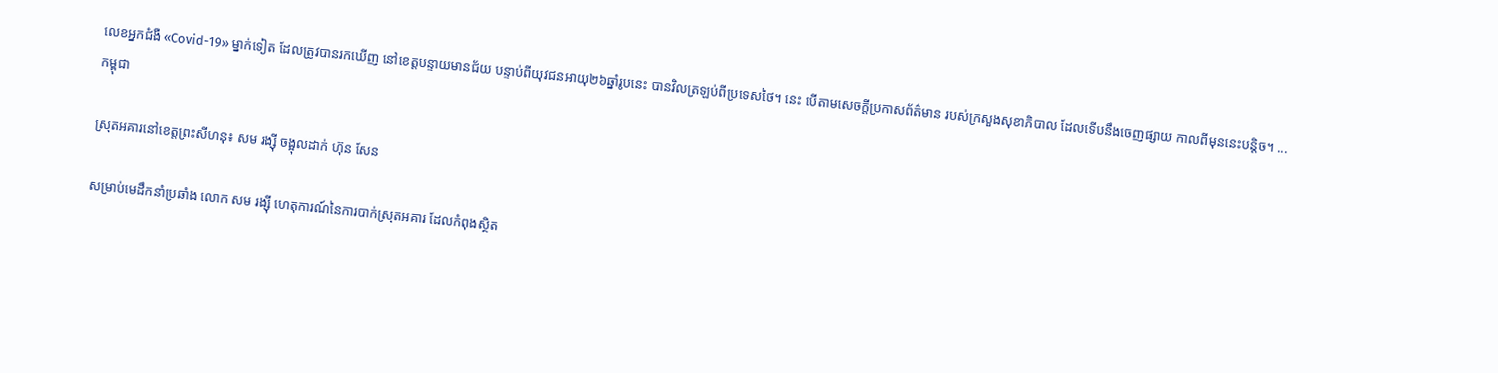លេខអ្នកជំងឺ «Covid-19» ម្នាក់ទៀត ដែលត្រូវបានរកឃើញ នៅខេត្តបន្ទាយមានជ័យ បន្ទាប់ពីយុវជនអាយុ២៦ឆ្នាំរូបនេះ បានវិលត្រឡប់ពីប្រទេសថៃ។ នេះ បើតាមសេចក្ដីប្រកាសព័ត៌មាន របស់ក្រសួងសុខាភិបាល ដែលទើបនឹងចេញផ្សាយ កាលពីមុននេះបន្តិច។ ...
កម្ពុជា

ស្រុតអគារនៅខេត្តព្រះសីហនុ៖ សម រង្ស៊ី ចង្អុលដាក់ ហ៊ុន សែន

សម្រាប់មេដឹកនាំប្រឆាំង លោក សម រង្ស៊ី ហេតុការណ៍នៃការបាក់ស្រុតអគារ ដែលកំពុងស្ថិត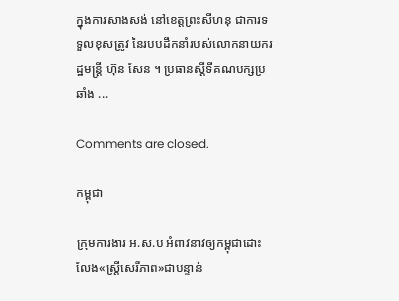ក្នុងការសាងសង់ នៅខេត្តព្រះសីហនុ ជាការទទួលខុសត្រូវ នៃរបបដឹកនាំរបស់លោកនាយករដ្ឋមន្ត្រី ហ៊ុន សែន ។ ប្រធានស្ដីទីគណបក្សប្រឆាំង ...

Comments are closed.

កម្ពុជា

ក្រុមការងារ អ.ស.ប អំពាវនាវឲ្យកម្ពុជាដោះលែង«ស្ត្រីសេរីភាព»ជាបន្ទាន់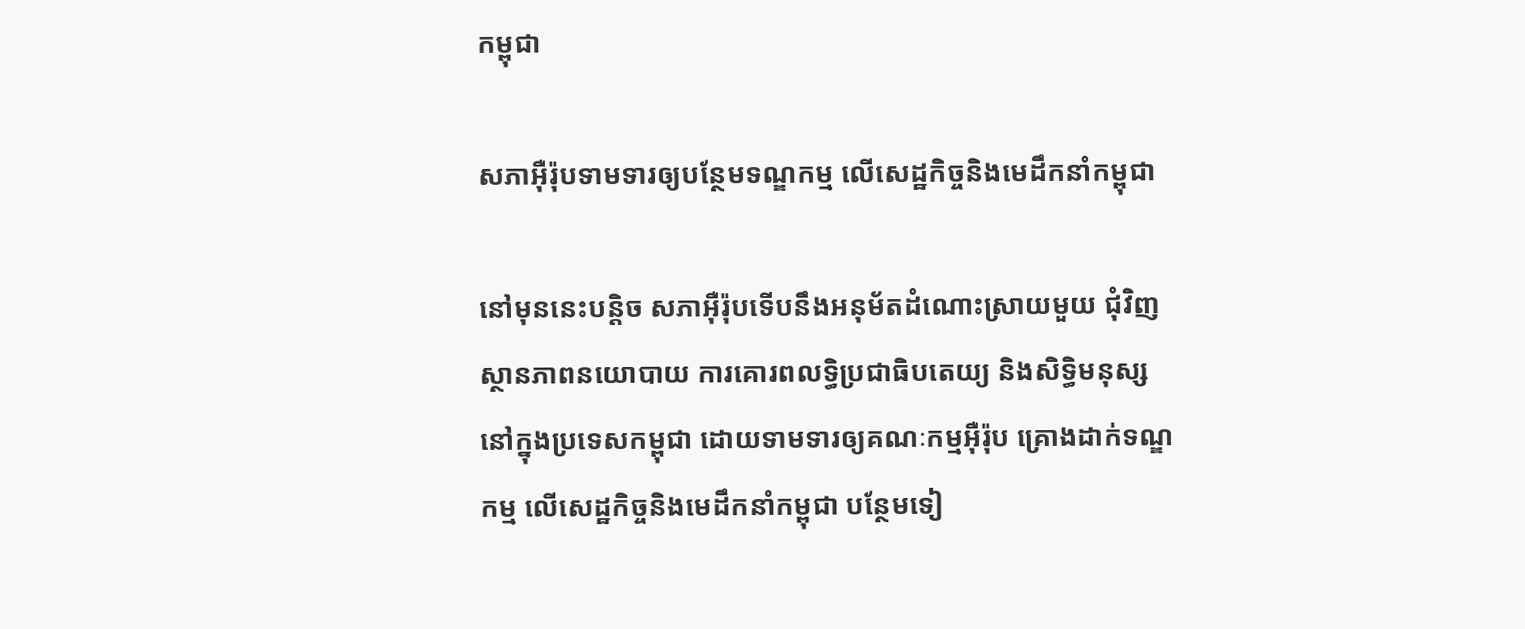កម្ពុជា

សភាអ៊ឺរ៉ុបទាមទារឲ្យបន្ថែមទណ្ឌកម្ម លើសេដ្ឋកិច្ចនិងមេដឹកនាំកម្ពុជា

នៅមុននេះបន្តិច សភាអ៊ឺរ៉ុបទើបនឹងអនុម័តដំណោះស្រាយមួយ ជុំវិញស្ថានភាពនយោបាយ ការគោរពលទ្ធិប្រជាធិបតេយ្យ និងសិទ្ធិមនុស្ស នៅក្នុងប្រទេសកម្ពុជា ដោយទាមទារឲ្យគណៈកម្មអ៊ឺរ៉ុប គ្រោងដាក់ទណ្ឌកម្ម លើសេដ្ឋកិច្ចនិងមេដឹកនាំកម្ពុជា បន្ថែមទៀ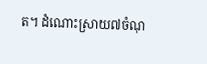ត។ ដំណោះស្រាយ៧ចំណុ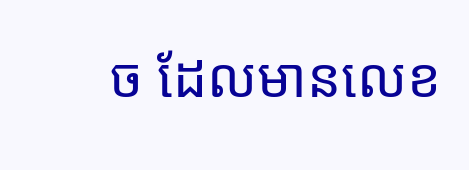ច ដែលមានលេខ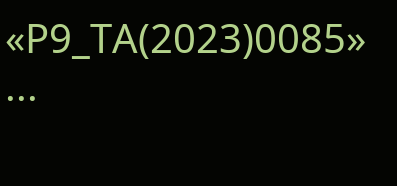«P9_TA(2023)0085» ...